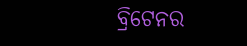ବ୍ରିଟେନର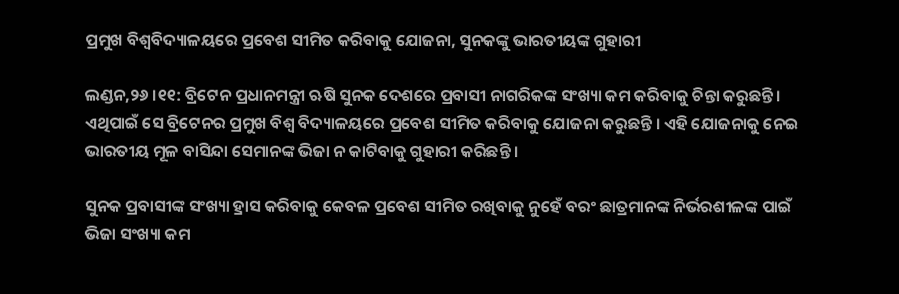ପ୍ରମୁଖ ବିଶ୍ୱବିଦ୍ୟାଳୟରେ ପ୍ରବେଶ ସୀମିତ କରିବାକୁ ଯୋଜନା, ସୁନକଙ୍କୁ ଭାରତୀୟଙ୍କ ଗୁହାରୀ

ଲଣ୍ଡନ,୨୬ ।୧୧: ବ୍ରିଟେନ ପ୍ରଧାନମନ୍ତ୍ରୀ ଋଷି ସୁନକ ଦେଶରେ ପ୍ରବାସୀ ନାଗରିକଙ୍କ ସଂଖ୍ୟା କମ କରିବାକୁ ଚିନ୍ତା କରୁଛନ୍ତି । ଏଥିପାଇଁ ସେ ବ୍ରିଟେନର ପ୍ରମୁଖ ବିଶ୍ୱ ବିଦ୍ୟାଳୟରେ ପ୍ରବେଶ ସୀମିତ କରିବାକୁ ଯୋଜନା କରୁଛନ୍ତି । ଏହି ଯୋଜନାକୁ ନେଇ ଭାରତୀୟ ମୂଳ ବାସିନ୍ଦା ସେମାନଙ୍କ ଭିଜା ନ କାଟିବାକୁ ଗୁହାରୀ କରିଛନ୍ତି ।

ସୁନକ ପ୍ରବାସୀଙ୍କ ସଂଖ୍ୟା ହ୍ରାସ କରିବାକୁ କେବଳ ପ୍ରବେଶ ସୀମିତ ରଖିବାକୁ ନୁହେଁ ବରଂ ଛାତ୍ରମାନଙ୍କ ନିର୍ଭରଶୀଳଙ୍କ ପାଇଁ ଭିଜା ସଂଖ୍ୟା କମ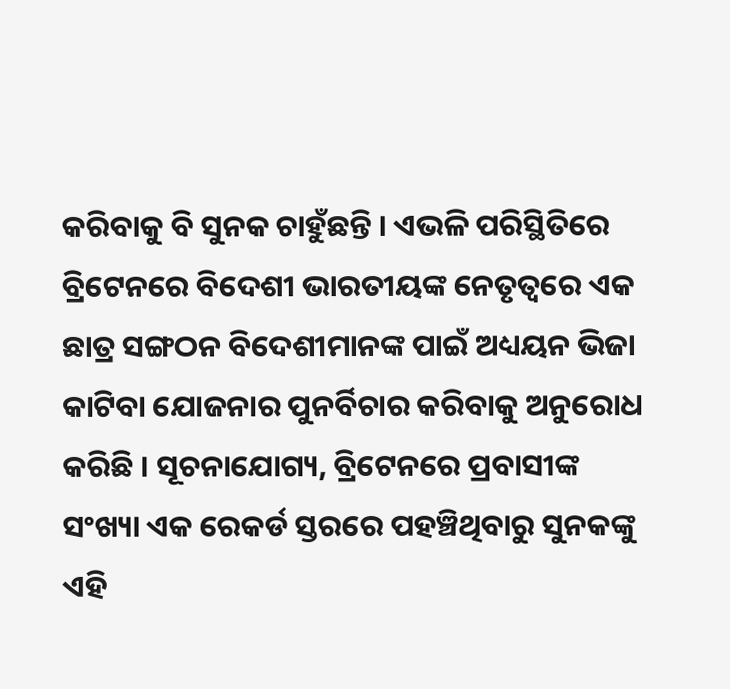କରିବାକୁ ବି ସୁନକ ଚାହୁଁଛନ୍ତି । ଏଭଳି ପରିସ୍ଥିତିରେ ବ୍ରିଟେନରେ ବିଦେଶୀ ଭାରତୀୟଙ୍କ ନେତୃତ୍ୱରେ ଏକ ଛାତ୍ର ସଙ୍ଗଠନ ବିଦେଶୀମାନଙ୍କ ପାଇଁ ଅଧ୍ୟୟନ ଭିଜା କାଟିବା ଯୋଜନାର ପୁନର୍ବିଚାର କରିବାକୁ ଅନୁରୋଧ କରିଛି । ସୂଚନାଯୋଗ୍ୟ, ବ୍ରିଟେନରେ ପ୍ରବାସୀଙ୍କ ସଂଖ୍ୟା ଏକ ରେକର୍ଡ ସ୍ତରରେ ପହଞ୍ଚିଥିବାରୁ ସୁନକଙ୍କୁ ଏହି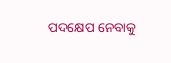ପଦକ୍ଷେପ ନେବାକୁ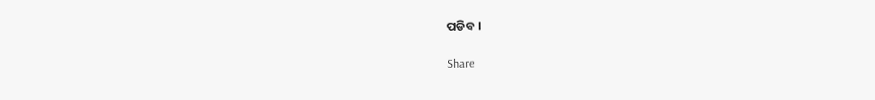ପଡିବ ।

Share